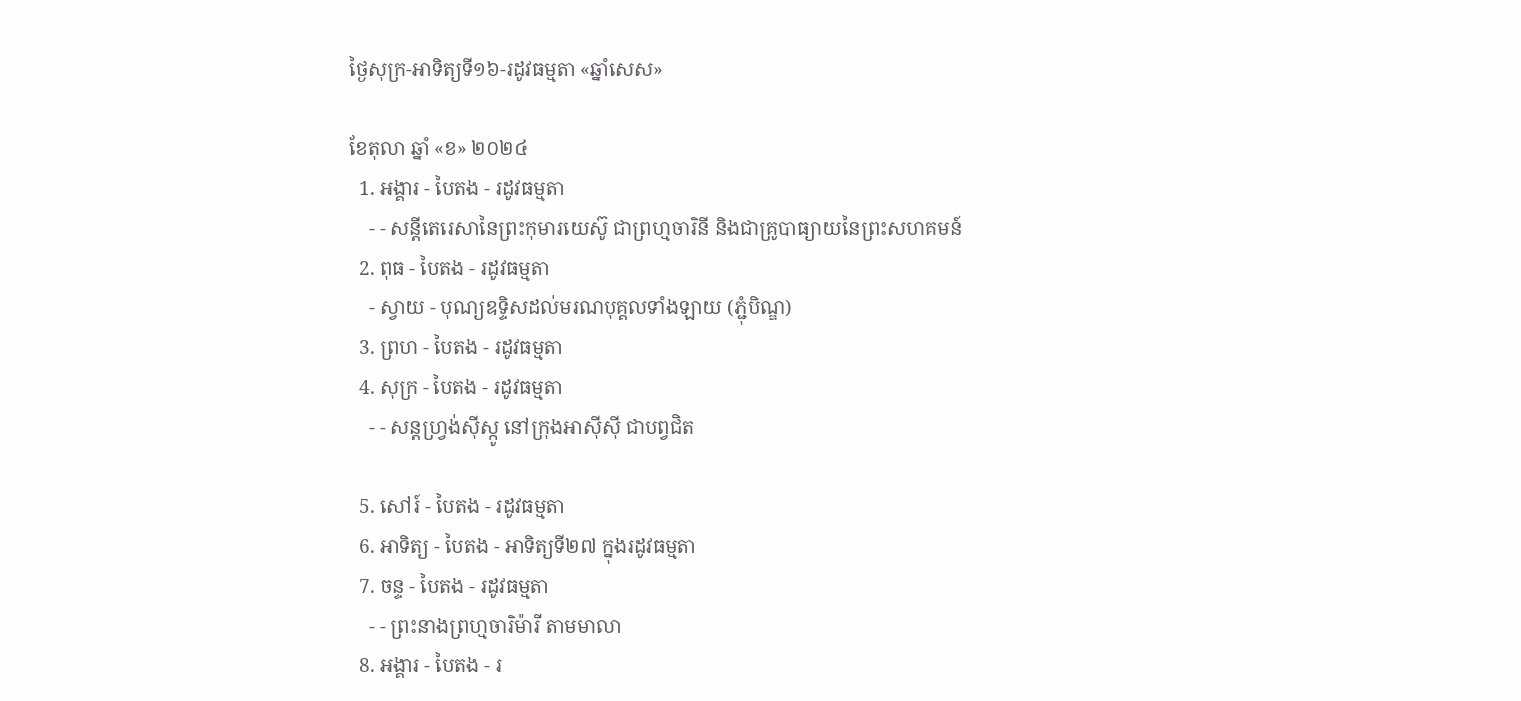ថ្ងៃសុក្រ-អាទិត្យទី១៦-រដូវធម្មតា «ឆ្នាំសេស»

ខែតុលា ឆ្នាំ «ខ» ២០២៤
  1. អង្គារ - បៃតង - រដូវធម្មតា
    - - សន្តីតេរេសានៃព្រះកុមារយេស៊ូ ជាព្រហ្មចារិនី និងជាគ្រូបាធ្យាយនៃព្រះសហគមន៍
  2. ពុធ - បៃតង - រដូវធម្មតា
    - ស្វាយ - បុណ្យឧទ្ទិសដល់មរណបុគ្គលទាំងឡាយ (ភ្ជុំបិណ្ឌ)
  3. ព្រហ - បៃតង - រដូវធម្មតា
  4. សុក្រ - បៃតង - រដូវធម្មតា
    - - សន្តហ្វ្រង់ស៊ីស្កូ នៅក្រុងអាស៊ីស៊ី ជាបព្វជិត

  5. សៅរ៍ - បៃតង - រដូវធម្មតា
  6. អាទិត្យ - បៃតង - អាទិត្យទី២៧ ក្នុងរដូវធម្មតា
  7. ចន្ទ - បៃតង - រដូវធម្មតា
    - - ព្រះនាងព្រហ្មចារិម៉ារី តាមមាលា
  8. អង្គារ - បៃតង - រ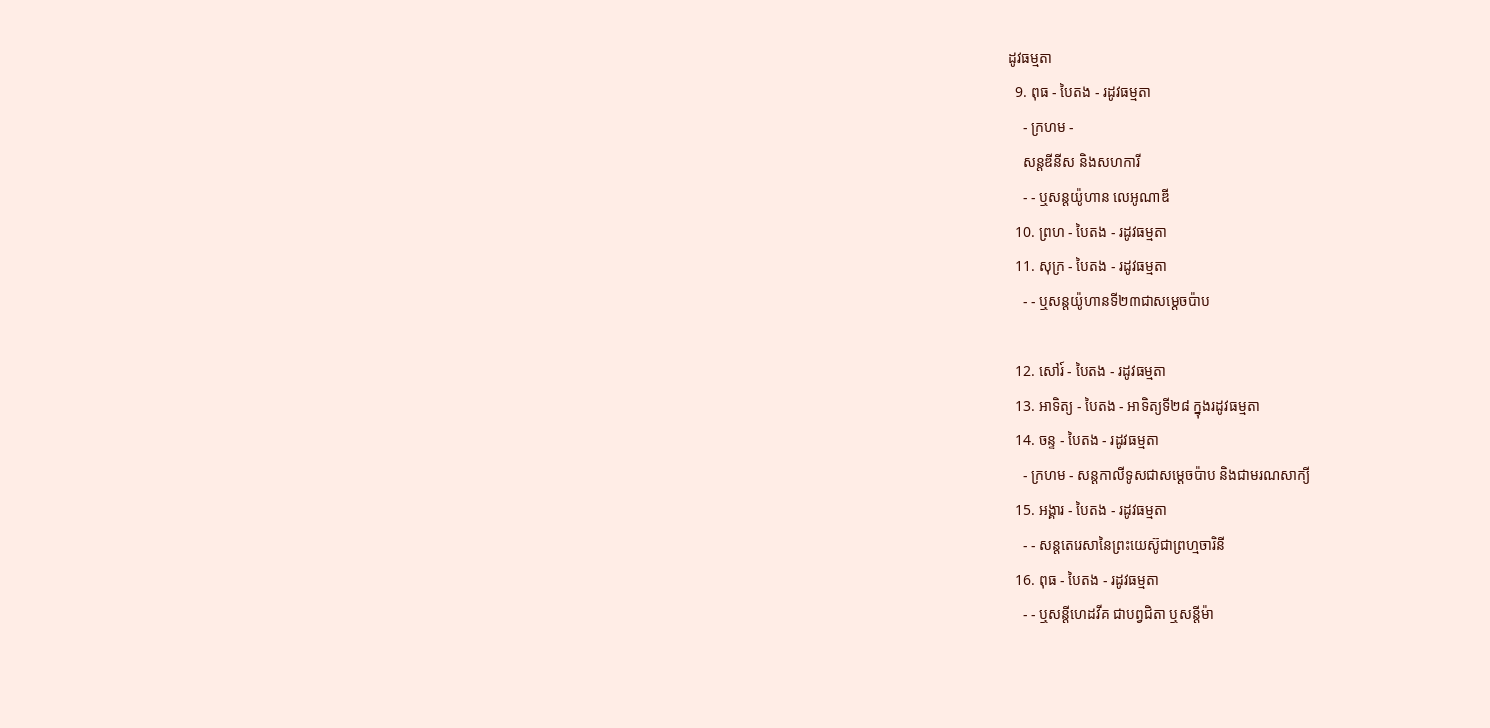ដូវធម្មតា
  9. ពុធ - បៃតង - រដូវធម្មតា
    - ក្រហម -
    សន្តឌីនីស និងសហការី
    - - ឬសន្តយ៉ូហាន លេអូណាឌី
  10. ព្រហ - បៃតង - រដូវធម្មតា
  11. សុក្រ - បៃតង - រដូវធម្មតា
    - - ឬសន្តយ៉ូហានទី២៣ជាសម្តេចប៉ាប

  12. សៅរ៍ - បៃតង - រដូវធម្មតា
  13. អាទិត្យ - បៃតង - អាទិត្យទី២៨ ក្នុងរដូវធម្មតា
  14. ចន្ទ - បៃតង - រដូវធម្មតា
    - ក្រហម - សន្ដកាលីទូសជាសម្ដេចប៉ាប និងជាមរណសាក្យី
  15. អង្គារ - បៃតង - រដូវធម្មតា
    - - សន្តតេរេសានៃព្រះយេស៊ូជាព្រហ្មចារិនី
  16. ពុធ - បៃតង - រដូវធម្មតា
    - - ឬសន្ដីហេដវីគ ជាបព្វជិតា ឬសន្ដីម៉ា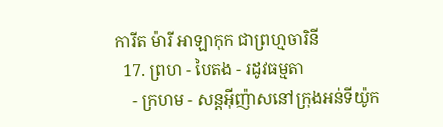ការីត ម៉ារី អាឡាកុក ជាព្រហ្មចារិនី
  17. ព្រហ - បៃតង - រដូវធម្មតា
    - ក្រហម - សន្តអ៊ីញ៉ាសនៅក្រុងអន់ទីយ៉ូក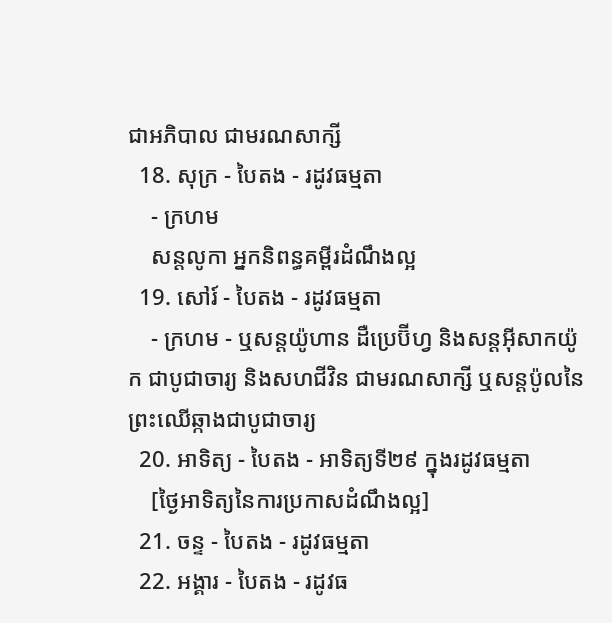ជាអភិបាល ជាមរណសាក្សី
  18. សុក្រ - បៃតង - រដូវធម្មតា
    - ក្រហម
    សន្តលូកា អ្នកនិពន្ធគម្ពីរដំណឹងល្អ
  19. សៅរ៍ - បៃតង - រដូវធម្មតា
    - ក្រហម - ឬសន្ដយ៉ូហាន ដឺប្រេប៊ីហ្វ និងសន្ដអ៊ីសាកយ៉ូក ជាបូជាចារ្យ និងសហជីវិន ជាមរណសាក្សី ឬសន្ដប៉ូលនៃព្រះឈើឆ្កាងជាបូជាចារ្យ
  20. អាទិត្យ - បៃតង - អាទិត្យទី២៩ ក្នុងរដូវធម្មតា
    [ថ្ងៃអាទិត្យនៃការប្រកាសដំណឹងល្អ]
  21. ចន្ទ - បៃតង - រដូវធម្មតា
  22. អង្គារ - បៃតង - រដូវធ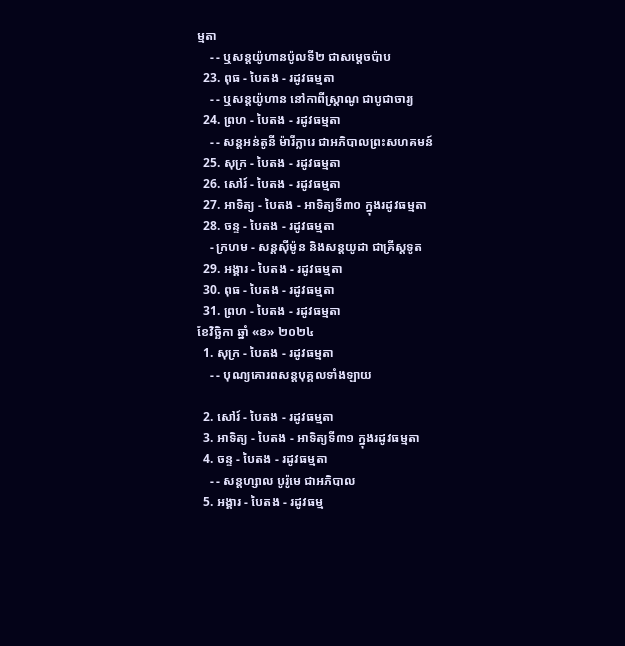ម្មតា
    - - ឬសន្តយ៉ូហានប៉ូលទី២ ជាសម្ដេចប៉ាប
  23. ពុធ - បៃតង - រដូវធម្មតា
    - - ឬសន្ដយ៉ូហាន នៅកាពីស្រ្ដាណូ ជាបូជាចារ្យ
  24. ព្រហ - បៃតង - រដូវធម្មតា
    - - សន្តអន់តូនី ម៉ារីក្លារេ ជាអភិបាលព្រះសហគមន៍
  25. សុក្រ - បៃតង - រដូវធម្មតា
  26. សៅរ៍ - បៃតង - រដូវធម្មតា
  27. អាទិត្យ - បៃតង - អាទិត្យទី៣០ ក្នុងរដូវធម្មតា
  28. ចន្ទ - បៃតង - រដូវធម្មតា
    - ក្រហម - សន្ដស៊ីម៉ូន និងសន្ដយូដា ជាគ្រីស្ដទូត
  29. អង្គារ - បៃតង - រដូវធម្មតា
  30. ពុធ - បៃតង - រដូវធម្មតា
  31. ព្រហ - បៃតង - រដូវធម្មតា
ខែវិច្ឆិកា ឆ្នាំ «ខ» ២០២៤
  1. សុក្រ - បៃតង - រដូវធម្មតា
    - - បុណ្យគោរពសន្ដបុគ្គលទាំងឡាយ

  2. សៅរ៍ - បៃតង - រដូវធម្មតា
  3. អាទិត្យ - បៃតង - អាទិត្យទី៣១ ក្នុងរដូវធម្មតា
  4. ចន្ទ - បៃតង - រដូវធម្មតា
    - - សន្ដហ្សាល បូរ៉ូមេ ជាអភិបាល
  5. អង្គារ - បៃតង - រដូវធម្ម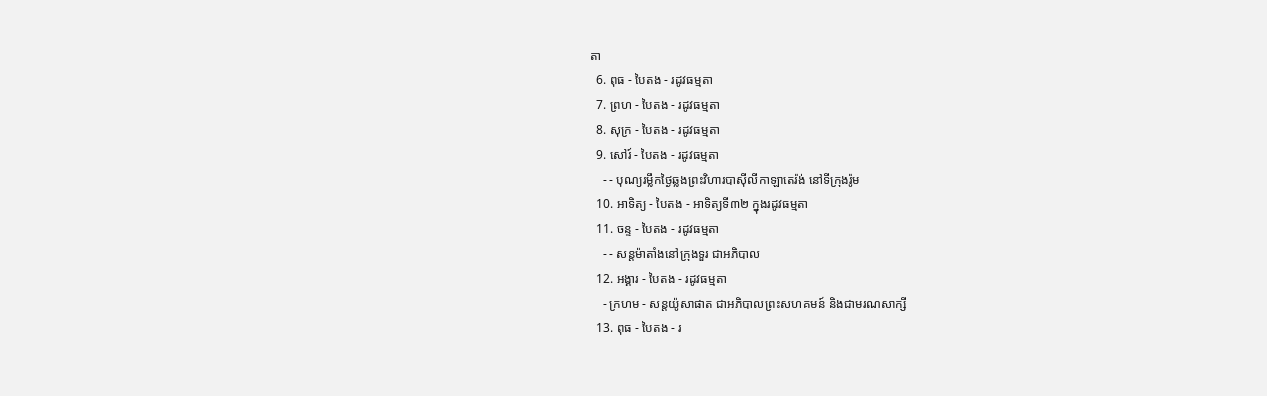តា
  6. ពុធ - បៃតង - រដូវធម្មតា
  7. ព្រហ - បៃតង - រដូវធម្មតា
  8. សុក្រ - បៃតង - រដូវធម្មតា
  9. សៅរ៍ - បៃតង - រដូវធម្មតា
    - - បុណ្យរម្លឹកថ្ងៃឆ្លងព្រះវិហារបាស៊ីលីកាឡាតេរ៉ង់ នៅទីក្រុងរ៉ូម
  10. អាទិត្យ - បៃតង - អាទិត្យទី៣២ ក្នុងរដូវធម្មតា
  11. ចន្ទ - បៃតង - រដូវធម្មតា
    - - សន្ដម៉ាតាំងនៅក្រុងទួរ ជាអភិបាល
  12. អង្គារ - បៃតង - រដូវធម្មតា
    - ក្រហម - សន្ដយ៉ូសាផាត ជាអភិបាលព្រះសហគមន៍ និងជាមរណសាក្សី
  13. ពុធ - បៃតង - រ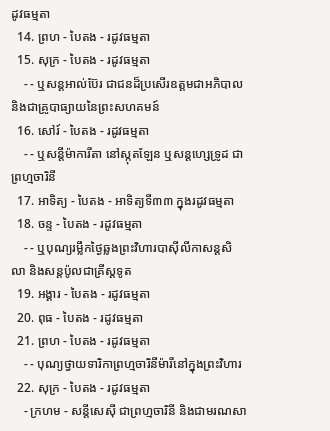ដូវធម្មតា
  14. ព្រហ - បៃតង - រដូវធម្មតា
  15. សុក្រ - បៃតង - រដូវធម្មតា
    - - ឬសន្ដអាល់ប៊ែរ ជាជនដ៏ប្រសើរឧត្ដមជាអភិបាល និងជាគ្រូបាធ្យាយនៃព្រះសហគមន៍
  16. សៅរ៍ - បៃតង - រដូវធម្មតា
    - - ឬសន្ដីម៉ាការីតា នៅស្កុតឡែន ឬសន្ដហ្សេទ្រូដ ជាព្រហ្មចារិនី
  17. អាទិត្យ - បៃតង - អាទិត្យទី៣៣ ក្នុងរដូវធម្មតា
  18. ចន្ទ - បៃតង - រដូវធម្មតា
    - - ឬបុណ្យរម្លឹកថ្ងៃឆ្លងព្រះវិហារបាស៊ីលីកាសន្ដសិលា និងសន្ដប៉ូលជាគ្រីស្ដទូត
  19. អង្គារ - បៃតង - រដូវធម្មតា
  20. ពុធ - បៃតង - រដូវធម្មតា
  21. ព្រហ - បៃតង - រដូវធម្មតា
    - - បុណ្យថ្វាយទារិកាព្រហ្មចារិនីម៉ារីនៅក្នុងព្រះវិហារ
  22. សុក្រ - បៃតង - រដូវធម្មតា
    - ក្រហម - សន្ដីសេស៊ី ជាព្រហ្មចារិនី និងជាមរណសា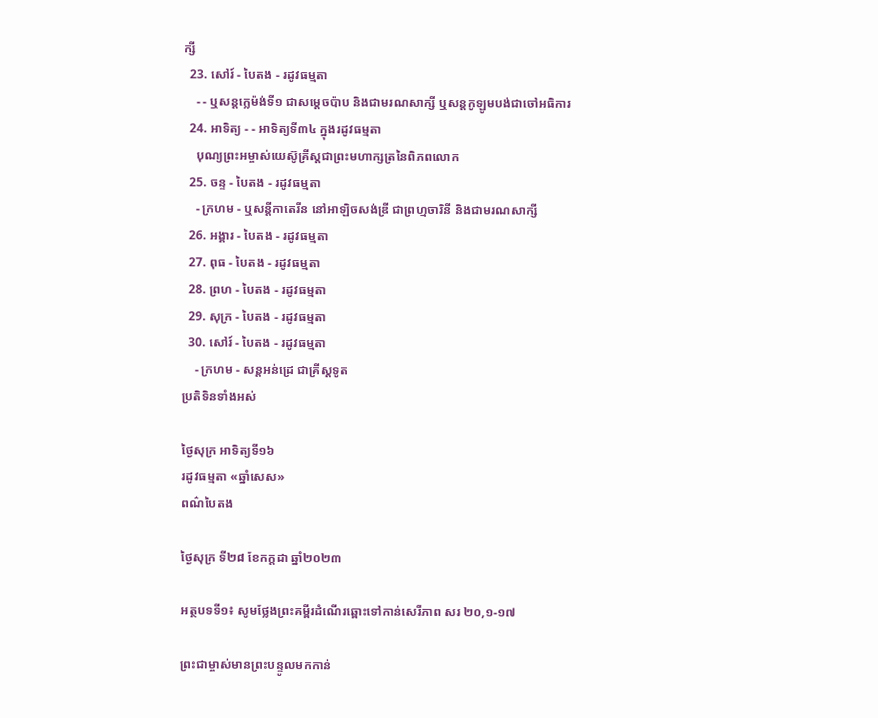ក្សី
  23. សៅរ៍ - បៃតង - រដូវធម្មតា
    - - ឬសន្ដក្លេម៉ង់ទី១ ជាសម្ដេចប៉ាប និងជាមរណសាក្សី ឬសន្ដកូឡូមបង់ជាចៅអធិការ
  24. អាទិត្យ - - អាទិត្យទី៣៤ ក្នុងរដូវធម្មតា
    បុណ្យព្រះអម្ចាស់យេស៊ូគ្រីស្ដជាព្រះមហាក្សត្រនៃពិភពលោក
  25. ចន្ទ - បៃតង - រដូវធម្មតា
    - ក្រហម - ឬសន្ដីកាតេរីន នៅអាឡិចសង់ឌ្រី ជាព្រហ្មចារិនី និងជាមរណសាក្សី
  26. អង្គារ - បៃតង - រដូវធម្មតា
  27. ពុធ - បៃតង - រដូវធម្មតា
  28. ព្រហ - បៃតង - រដូវធម្មតា
  29. សុក្រ - បៃតង - រដូវធម្មតា
  30. សៅរ៍ - បៃតង - រដូវធម្មតា
    - ក្រហម - សន្ដអន់ដ្រេ ជាគ្រីស្ដទូត
ប្រតិទិនទាំងអស់

ថ្ងៃសុក្រ អាទិត្យទី១៦
រដូវធម្មតា «ឆ្នាំសេស»
ពណ៌បៃតង

ថ្ងៃសុក្រ ទី២៨ ខែកក្ដដា ឆ្នាំ២០២៣

អត្ថបទទី១៖ សូមថ្លែងព្រះគម្ពីរដំណើរឆ្ពោះទៅកាន់សេរីភាព សរ ២០,១-១៧

ព្រះជាម្ចាស់មានព្រះបន្ទូលមកកាន់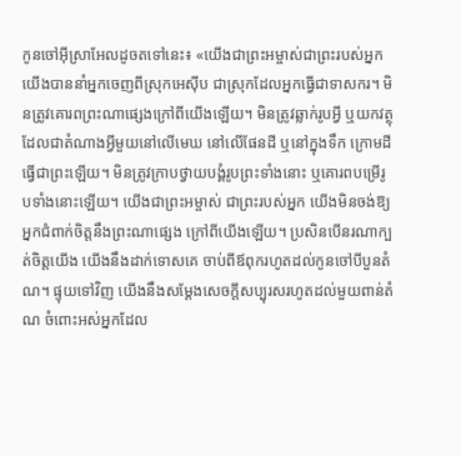កូនចៅអ៊ីស្រាអែលដូចតទៅនេះ៖ «យើងជាព្រះអម្ចាស់ជាព្រះរបស់អ្នក យើងបាននាំអ្នកចេញពីស្រុកអេស៊ីប ជាស្រុកដែលអ្នកធ្វើជាទាសករ។ មិនត្រូវគោរពព្រះណាផ្សេងក្រៅពីយើងឡើយ។ មិនត្រូវឆ្លាក់រូបអ្វី ឬយកវត្ថុដែលជាតំណាងអ្វីមួយនៅលើមេឃ នៅលើផែនដី ឬនៅក្នុងទឹក ក្រោមដី ធ្វើជាព្រះឡើយ។ មិនត្រូវក្រាបថ្វាយបង្គំរូបព្រះទាំងនោះ ឬគោរពបម្រើរូបទាំងនោះឡើយ។ យើងជាព្រះអម្ចាស់ ជាព្រះរបស់អ្នក យើងមិនចង់ឱ្យអ្នកជំពាក់ចិត្តនឹងព្រះណាផ្សេង ក្រៅពីយើងឡើយ។ ប្រសិនបើនរណាក្បត់ចិត្តយើង យើងនឹងដាក់ទោសគេ ចាប់ពីឪពុករហូតដល់កូនចៅបីបួនតំណ។ ផ្ទុយទៅវិញ យើងនឹងសម្តែងសេចក្តីសប្បុរសរហូតដល់មួយពាន់តំណ ចំពោះអស់អ្នកដែល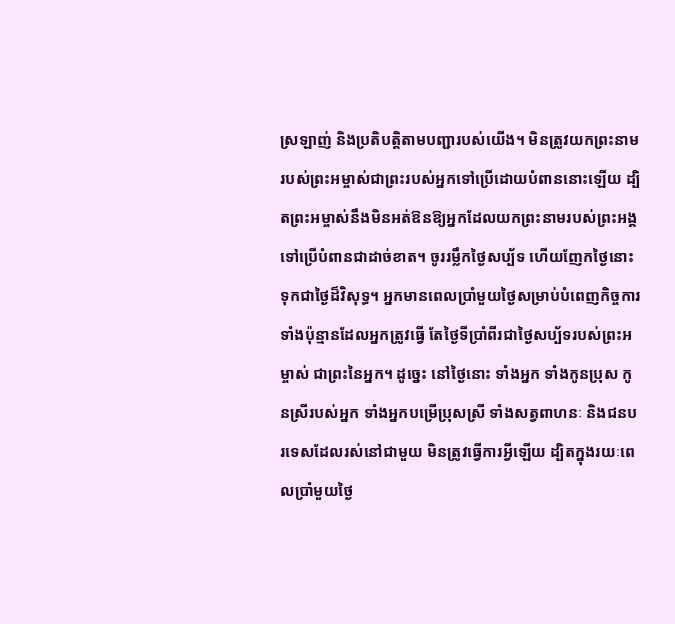ស្រឡាញ់ និងប្រតិបត្តិតាមបញ្ជារបស់យើង។ មិនត្រូវយកព្រះនាមរបស់ព្រះអម្ចាស់ជាព្រះរបស់អ្នកទៅប្រើដោយបំពាននោះឡើយ ដ្បិតព្រះអម្ចាស់នឹងមិនអត់ឱនឱ្យអ្នកដែលយកព្រះនាមរបស់ព្រះអង្គ ទៅប្រើបំពានជាដាច់ខាត។ ចូររម្លឹកថ្ងៃសប្ប័ទ ហើយញែកថ្ងៃនោះទុកជាថ្ងៃដ៏វិសុទ្ធ។ អ្នកមានពេលប្រាំមួយថ្ងៃសម្រាប់បំពេញកិច្ចការទាំងប៉ុន្មានដែលអ្នកត្រូវធ្វើ តែថ្ងៃទីប្រាំពីរជាថ្ងៃសប្ប័ទរបស់ព្រះអម្ចាស់ ជាព្រះនៃអ្នក។ ដូច្នេះ នៅថ្ងៃនោះ ទាំងអ្នក ទាំងកូនប្រុស កូនស្រីរបស់អ្នក ទាំងអ្នកបម្រើប្រុសស្រី ទាំងសត្វពាហនៈ និងជនបរទេសដែលរស់នៅជាមួយ មិនត្រូវធ្វើការអ្វីឡើយ ដ្បិតក្នុងរយៈពេលប្រាំមួយថ្ងៃ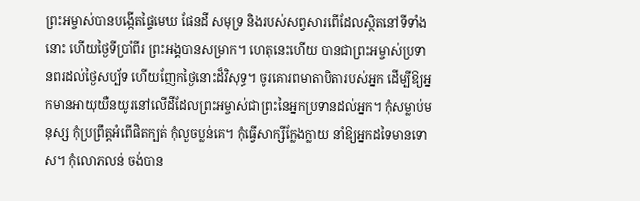ព្រះអម្ចាស់បានបង្កើតផ្ទៃមេឃ ផែនដី សមុទ្រ និងរបស់សព្វសារពើដែលស្ថិតនៅទីទាំងនោះ ហើយថ្ងៃទីប្រាំពីរ ព្រះអង្គបានសម្រាក។ ហេតុនេះហើយ បានជាព្រះអម្ចាស់ប្រទានពរដល់ថ្ងៃសប្ប័ទ ហើយញែកថ្ងៃនោះដ៏វិសុទ្ធ។ ចូរគោរពមាតាបិតារបស់អ្នក ដើម្បីឱ្យអ្នកមានអាយុយឺនយូរនៅលើដីដែលព្រះអម្ចាស់ជាព្រះនៃអ្នកប្រទានដល់អ្នក។ កុំសម្លាប់មនុស្ស កុំប្រព្រឹត្តអំពើផិតក្បត់ កុំលួចប្លន់គេ។ កុំធ្វើសាក្សីក្លែងក្លាយ នាំឱ្យអ្នកដទៃមានទោស។ កុំលោភលន់ ចង់បាន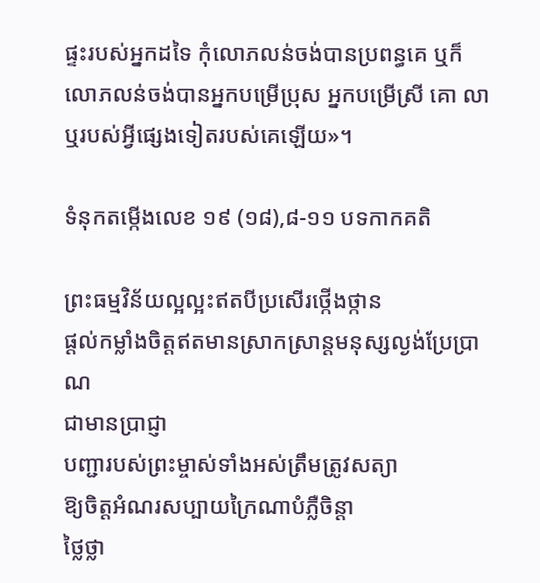ផ្ទះរបស់អ្នកដទៃ កុំលោភលន់ចង់បានប្រពន្ធគេ ឬក៏ លោភលន់ចង់បានអ្នកបម្រើប្រុស អ្នកបម្រើស្រី គោ លា ឬរបស់អ្វីផ្សេងទៀតរបស់គេឡើយ»។

ទំនុកតម្កើងលេខ ១៩ (១៨),៨-១១ បទកាកគតិ

ព្រះធម្មវិន័យល្អល្អះឥតបីប្រសើរថ្កើងថ្កាន
ផ្តល់កម្លាំងចិត្តឥតមានស្រាកស្រាន្តមនុស្សល្ងង់ប្រែប្រាណ
ជាមានប្រាជ្ញា
បញ្ជារបស់ព្រះម្ចាស់ទាំងអស់ត្រឹមត្រូវសត្យា
ឱ្យចិត្តអំណរសប្បាយក្រៃណាបំភ្លឺចិន្តា
ថ្លៃថ្លា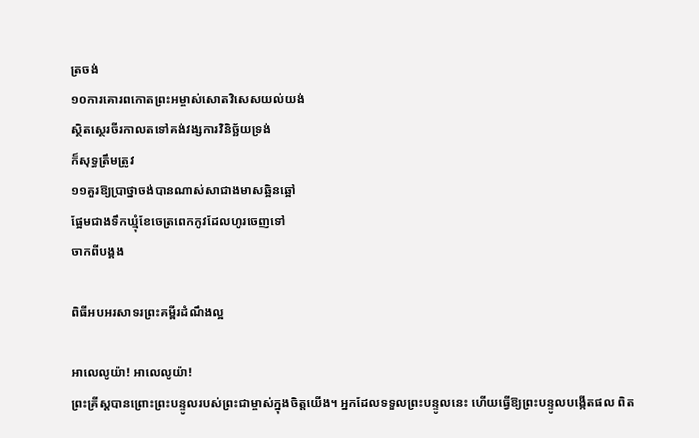ត្រចង់
១០ការគោរពកោតព្រះអម្ចាស់សោតវិសេសយល់យង់
ស្ថិតស្ថេរចីរកាលតទៅគង់វង្សការវិនិច្ឆ័យទ្រង់
ក៏សុទ្ធត្រឹមត្រូវ
១១គួរឱ្យប្រាថ្នាចង់បានណាស់សាជាងមាសឆ្អិនឆ្អៅ
ផ្អែមជាងទឹកឃ្មុំខែចេត្រពេកកូវដែលហូរចេញទៅ
ចាកពីបង្គង

ពិធីអបអរសាទរព្រះគម្ពីរដំណឹងល្អ

អាលេលូយ៉ា! អាលេលូយ៉ា!
ព្រះគ្រីស្តបានព្រោះព្រះបន្ទូលរបស់ព្រះជាម្ចាស់ក្នុងចិត្តយើង។ អ្នកដែលទទួលព្រះបន្ទូលនេះ ហើយធ្វើឱ្យព្រះបន្ទូលបង្កើតផល ពិត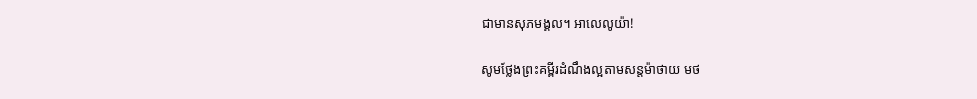ជាមានសុភមង្គល។ អាលេលូយ៉ា!

សូមថ្លែងព្រះគម្ពីរដំណឹងល្អតាមសន្តម៉ាថាយ មថ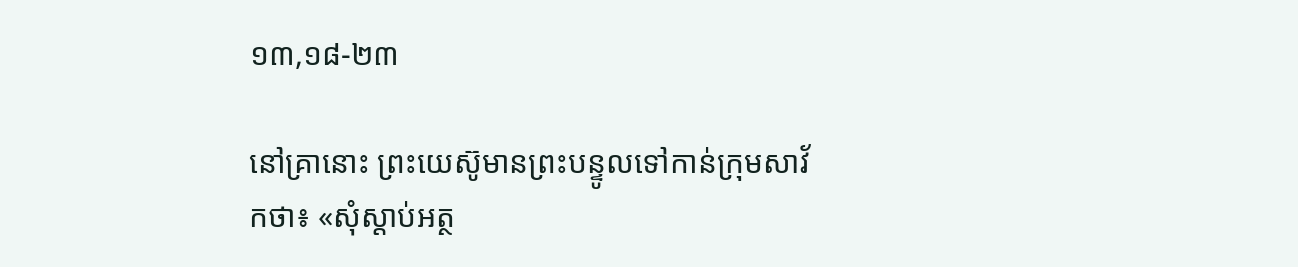១៣,១៨-២៣

នៅគ្រានោះ ព្រះយេស៊ូមានព្រះបន្ទូលទៅកាន់ក្រុមសាវ័កថា៖ «សុំស្តាប់អត្ថ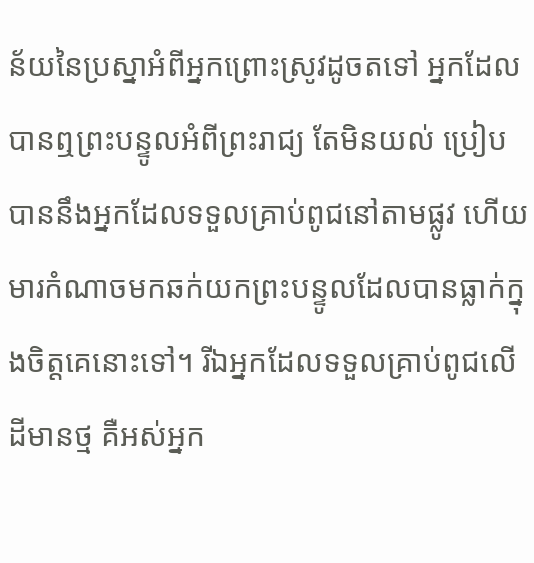ន័យនៃប្រស្នាអំពីអ្នកព្រោះស្រូវដូចតទៅ អ្នកដែលបានឮព្រះបន្ទូលអំពីព្រះរាជ្យ តែមិនយល់ ប្រៀបបាននឹងអ្នកដែលទទួលគ្រាប់ពូជនៅតាមផ្លូវ ហើយមារកំណាចមកឆក់យកព្រះបន្ទូលដែលបានធ្លាក់ក្នុងចិត្តគេនោះទៅ។ រីឯអ្នកដែលទទួលគ្រាប់ពូជលើដីមានថ្ម គឺអស់អ្នក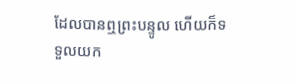ដែលបានឮព្រះបន្ទូល ហើយក៏ទទួលយក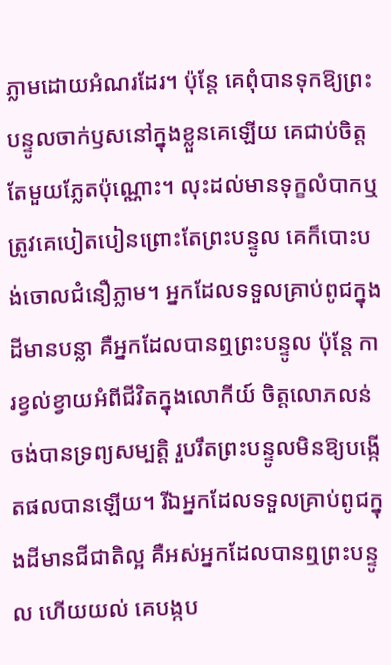ភ្លាមដោយអំណរដែរ។ ប៉ុន្តែ គេពុំបានទុកឱ្យព្រះបន្ទូលចាក់ឫសនៅក្នុងខ្លួនគេឡើយ គេជាប់ចិត្តតែមួយភ្លែតប៉ុណ្ណោះ។ លុះដល់មានទុក្ខលំបាកឬត្រូវគេបៀតបៀនព្រោះតែព្រះបន្ទូល គេក៏បោះបង់ចោលជំនឿភ្លាម។ អ្នកដែលទទួលគ្រាប់ពូជក្នុងដីមានបន្លា គឺអ្នកដែលបានឮព្រះបន្ទូល ប៉ុន្តែ ការខ្វល់ខ្វាយអំពីជីវិតក្នុងលោកីយ៍ ចិត្តលោភលន់ចង់បានទ្រព្យសម្បត្តិ រួបរឹតព្រះបន្ទូលមិនឱ្យបង្កើតផលបានឡើយ។ រីឯអ្នកដែលទទួលគ្រាប់ពូជក្នុងដីមានជីជាតិល្អ គឺអស់អ្នកដែលបានឮព្រះបន្ទូល ហើយយល់ គេបង្កប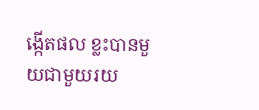ង្កើតផល ខ្លះបានមួយជាមួយរយ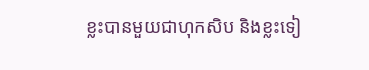ខ្លះបានមួយជាហុកសិប និងខ្លះទៀ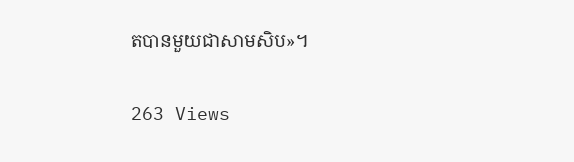តបានមួយជាសាមសិប»។

263 Views